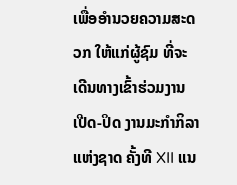ເພື່ອອຳນວຍຄວາມສະດວກ ໃຫ້ແກ່ຜູ້ຊົມ ທີ່ຈະເດີນທາງເຂົ້າຮ່ວມງານ ເປີດ-ປິດ ງານມະກຳກິລາແຫ່ງຊາດ ຄັ້ງທີ XII ແນ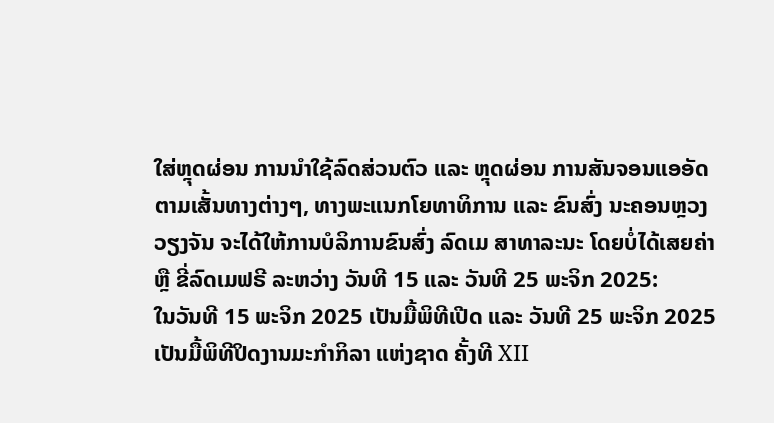ໃສ່ຫຼຸດຜ່ອນ ການນໍາໃຊ້ລົດສ່ວນຕົວ ແລະ ຫຼຸດຜ່ອນ ການສັນຈອນແອອັດ ຕາມເສັ້ນທາງຕ່າງໆ, ທາງພະແນກໂຍທາທິການ ແລະ ຂົນສົ່ງ ນະຄອນຫຼວງວຽງຈັນ ຈະໄດ້ໃຫ້ການບໍລິການຂົນສົ່ງ ລົດເມ ສາທາລະນະ ໂດຍບໍ່ໄດ້ເສຍຄ່າ ຫຼື ຂີ່ລົດເມຟຣີ ລະຫວ່າງ ວັນທີ 15 ແລະ ວັນທີ 25 ພະຈິກ 2025:
ໃນວັນທີ 15 ພະຈິກ 2025 ເປັນມື້ພິທີເປີດ ແລະ ວັນທີ 25 ພະຈິກ 2025 ເປັນມື້ພິທີປິດງານມະກຳກິລາ ແຫ່ງຊາດ ຄັ້ງທີ XII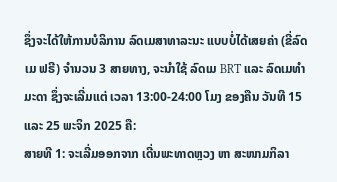ຊຶ່ງຈະໄດ້ໃຫ້ການບໍລິການ ລົດເມສາທາລະນະ ແບບບໍ່ໄດ້ເສຍຄ່າ (ຂີ່ລົດເມ ຟຣີ) ຈໍານວນ 3 ສາຍທາງ, ຈະນໍາໃຊ້ ລົດເມ BRT ແລະ ລົດເມທຳມະດາ ຊຶ່ງຈະເລີ່ມແຕ່ ເວລາ 13:00-24:00 ໂມງ ຂອງຄືນ ວັນທີ 15 ແລະ 25 ພະຈິກ 2025 ຄື:
ສາຍທີ 1: ຈະເລີ່ມອອກຈາກ ເດີ່ນພະທາດຫຼວງ ຫາ ສະໜາມກິລາ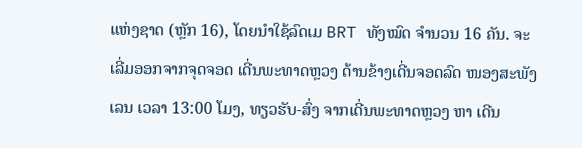ແຫ່ງຊາດ (ຫຼັກ 16), ໂດຍນໍາໃຊ້ລົດເມ BRT ທັງໝົດ ຈໍານວນ 16 ຄັນ. ຈະເລີ່ມອອກຈາກຈຸດຈອດ ເດີ່ນພະທາດຫຼວງ ດ້ານຂ້າງເດີ່ນຈອດລົດ ໜອງສະພັງເລນ ເວລາ 13:00 ໂມງ, ທຽວຮັບ-ສົ່ງ ຈາກເດີ່ນພະທາດຫຼວງ ຫາ ເດີນ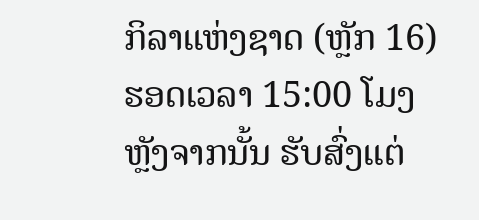ກິລາແຫ່ງຊາດ (ຫຼັກ 16) ຮອດເວລາ 15:00 ໂມງ ຫຼັງຈາກນັ້ນ ຮັບສົ່ງແຕ່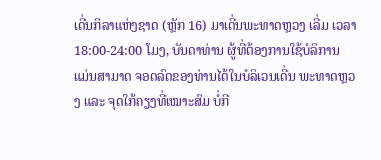ເດີ່ນກິລາແຫ່ງຊາດ (ຫຼັກ 16) ມາເດີ່ນພະທາດຫຼວງ ເລີ່ມ ເວລາ 18:00-24:00 ໂມງ, ບັນດາທ່ານ ຜູ້ທີ່ຕ້ອງການໃຊ້ບໍລິການ ແມ່ນສາມາດ ຈອດລົດຂອງທ່ານໄດ້ໃນບໍລິເວນເດີ່ນ ພະທາດຫຼວງ ແລະ ຈຸດໃກ້ຄຽງທີ່ເໝາະສົມ ບໍ່ກີ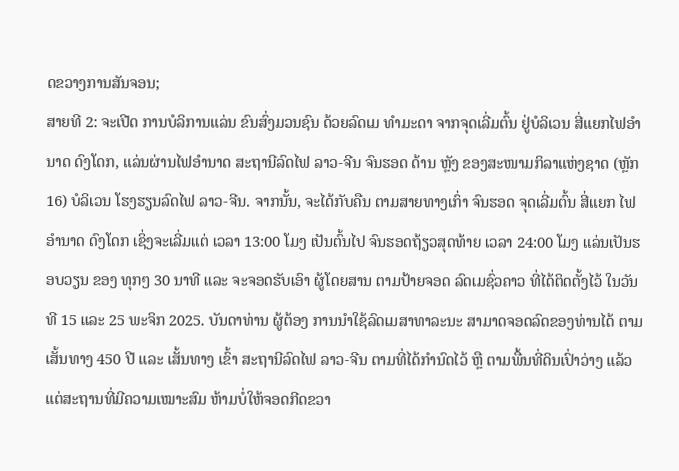ດຂວາງການສັນຈອນ;
ສາຍທີ 2: ຈະເປີດ ການບໍລິການແລ່ນ ຂົນສົ່ງມວນຊົນ ດ້ວຍລົດເມ ທຳມະດາ ຈາກຈຸດເລີ່ມຕົ້ນ ຢູ່ບໍລິເວນ ສີ່ແຍກໄຟອຳນາດ ດົງໂດກ, ແລ່ນຜ່ານໄຟອຳນາດ ສະຖານີລົດໄຟ ລາວ-ຈີນ ຈົນຮອດ ດ້ານ ຫຼັງ ຂອງສະໜາມກິລາແຫ່ງຊາດ (ຫຼັກ 16) ບໍລິເວນ ໂຮງຮຽນລົດໄຟ ລາວ-ຈີນ. ຈາກນັ້ນ, ຈະໄດ້ກັບຄືນ ຕາມສາຍທາງເກົ່າ ຈົນຮອດ ຈຸດເລີ່ມຕົ້ນ ສີ່ແຍກ ໄຟອຳນາດ ດົງໂດກ ເຊິ່ງຈະເລີ່ມແຕ່ ເວລາ 13:00 ໂມງ ເປັນຕົ້ນໄປ ຈົນຮອດຖ້ຽວສຸດທ້າຍ ເວລາ 24:00 ໂມງ ແລ່ນເປັນຮອບວຽນ ຂອງ ທຸກໆ 30 ນາທີ ແລະ ຈະຈອດຮັບເອົາ ຜູ້ໂດຍສານ ຕາມປ້າຍຈອດ ລົດເມຊົ່ວຄາວ ທີ່ໄດ້ຕິດຕັ້ງໄວ້ ໃນວັນທີ 15 ແລະ 25 ພະຈິກ 2025. ບັນດາທ່ານ ຜູ້ຕ້ອງ ການນໍາໃຊ້ລົດເມສາທາລະນະ ສາມາດຈອດລົດຂອງທ່ານໄດ້ ຕາມເສັ້ນທາງ 450 ປີ ແລະ ເສັ້ນທາງ ເຂົ້າ ສະຖານີລົດໄຟ ລາວ-ຈີນ ຕາມທີ່ໄດ້ກຳນົດໄວ້ ຫຼື ຕາມພື້ນທີ່ດິນເປົ່າວ່າງ ແລ້ວແຕ່ສະຖານທີ່ມີຄວາມເໝາະສົມ ຫ້າມບໍ່ໃຫ້ຈອດກີດຂວາ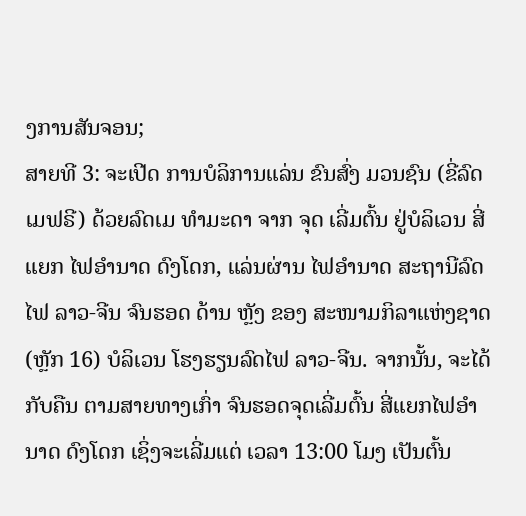ງການສັນຈອນ;
ສາຍທີ 3: ຈະເປີດ ການບໍລິການແລ່ນ ຂົນສົ່ງ ມວນຊົນ (ຂີ່ລົດເມຟຣີ) ດ້ວຍລົດເມ ທຳມະດາ ຈາກ ຈຸດ ເລີ່ມຕົ້ນ ຢູ່ບໍລິເວນ ສີ່ແຍກ ໄຟອຳນາດ ດົງໂດກ, ແລ່ນຜ່ານ ໄຟອຳນາດ ສະຖານີລົດໄຟ ລາວ-ຈີນ ຈົນຮອດ ດ້ານ ຫຼັງ ຂອງ ສະໜາມກິລາແຫ່ງຊາດ (ຫຼັກ 16) ບໍລິເວນ ໂຮງຮຽນລົດໄຟ ລາວ-ຈີນ. ຈາກນັ້ນ, ຈະໄດ້ກັບຄືນ ຕາມສາຍທາງເກົ່າ ຈົນຮອດຈຸດເລີ່ມຕົ້ນ ສີ່ແຍກໄຟອຳນາດ ດົງໂດກ ເຊິ່ງຈະເລີ່ມແຕ່ ເວລາ 13:00 ໂມງ ເປັນຕົ້ນ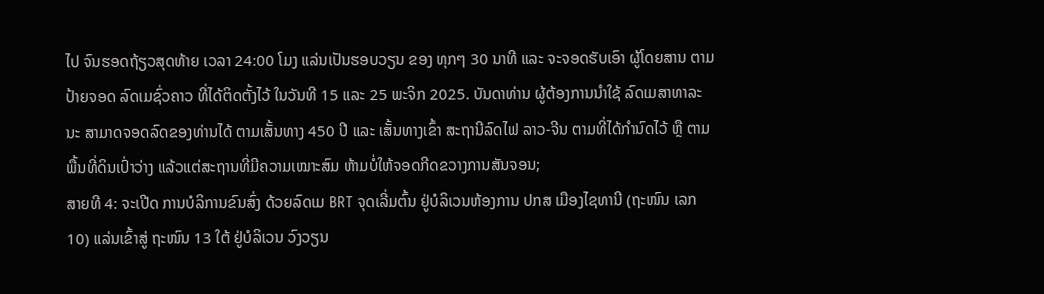ໄປ ຈົນຮອດຖ້ຽວສຸດທ້າຍ ເວລາ 24:00 ໂມງ ແລ່ນເປັນຮອບວຽນ ຂອງ ທຸກໆ 30 ນາທີ ແລະ ຈະຈອດຮັບເອົາ ຜູ້ໂດຍສານ ຕາມປ້າຍຈອດ ລົດເມຊົ່ວຄາວ ທີ່ໄດ້ຕິດຕັ້ງໄວ້ ໃນວັນທີ 15 ແລະ 25 ພະຈິກ 2025. ບັນດາທ່ານ ຜູ້ຕ້ອງການນໍາໃຊ້ ລົດເມສາທາລະນະ ສາມາດຈອດລົດຂອງທ່ານໄດ້ ຕາມເສັ້ນທາງ 450 ປີ ແລະ ເສັ້ນທາງເຂົ້າ ສະຖານີລົດໄຟ ລາວ-ຈີນ ຕາມທີ່ໄດ້ກຳນົດໄວ້ ຫຼື ຕາມພື້ນທີ່ດິນເປົ່າວ່າງ ແລ້ວແຕ່ສະຖານທີ່ມີຄວາມເໝາະສົມ ຫ້າມບໍ່ໃຫ້ຈອດກີດຂວາງການສັນຈອນ;
ສາຍທີ 4: ຈະເປີດ ການບໍລິການຂົນສົ່ງ ດ້ວຍລົດເມ BRT ຈຸດເລີ່ມຕົ້ນ ຢູ່ບໍລິເວນຫ້ອງການ ປກສ ເມືອງໄຊທານີ (ຖະໜົນ ເລກ 10) ແລ່ນເຂົ້າສູ່ ຖະໜົນ 13 ໃຕ້ ຢູ່ບໍລິເວນ ວົງວຽນ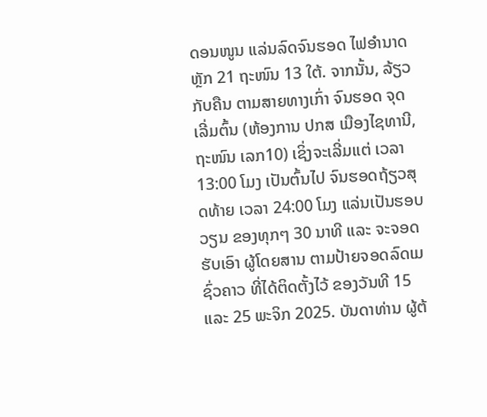ດອນໜູນ ແລ່ນລົດຈົນຮອດ ໄຟອຳນາດ ຫຼັກ 21 ຖະໜົນ 13 ໃຕ້. ຈາກນັ້ນ, ລ້ຽວກັບຄືນ ຕາມສາຍທາງເກົ່າ ຈົນຮອດ ຈຸດເລີ່ມຕົ້ນ (ຫ້ອງການ ປກສ ເມືອງໄຊທານີ, ຖະໜົນ ເລກ10) ເຊິ່ງຈະເລີ່ມແຕ່ ເວລາ 13:00 ໂມງ ເປັນຕົ້ນໄປ ຈົນຮອດຖ້ຽວສຸດທ້າຍ ເວລາ 24:00 ໂມງ ແລ່ນເປັນຮອບວຽນ ຂອງທຸກໆ 30 ນາທີ ແລະ ຈະຈອດຮັບເອົາ ຜູ້ໂດຍສານ ຕາມປ້າຍຈອດລົດເມຊົ່ວຄາວ ທີ່ໄດ້ຕິດຕັ້ງໄວ້ ຂອງວັນທີ 15 ແລະ 25 ພະຈິກ 2025. ບັນດາທ່ານ ຜູ້ຕ້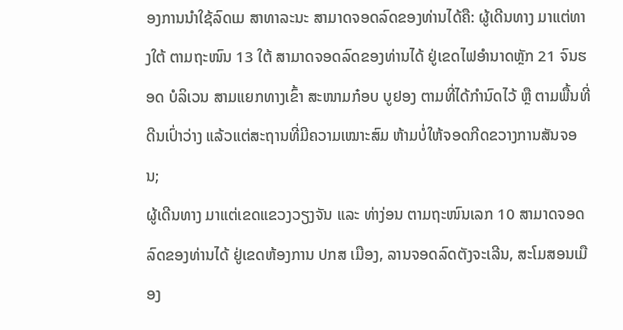ອງການນໍາໃຊ້ລົດເມ ສາທາລະນະ ສາມາດຈອດລົດຂອງທ່ານໄດ້ຄື: ຜູ້ເດີນທາງ ມາແຕ່ທາງໃຕ້ ຕາມຖະໜົນ 13 ໃຕ້ ສາມາດຈອດລົດຂອງທ່ານໄດ້ ຢູ່ເຂດໄຟອຳນາດຫຼັກ 21 ຈົນຮອດ ບໍລິເວນ ສາມແຍກທາງເຂົ້າ ສະໜາມກ໋ອບ ບູຢອງ ຕາມທີ່ໄດ້ກຳນົດໄວ້ ຫຼື ຕາມພື້ນທີ່ດີນເປົ່າວ່າງ ແລ້ວແຕ່ສະຖານທີ່ມີຄວາມເໝາະສົມ ຫ້າມບໍ່ໃຫ້ຈອດກີດຂວາງການສັນຈອນ;
ຜູ້ເດີນທາງ ມາແຕ່ເຂດແຂວງວຽງຈັນ ແລະ ທ່າງ່ອນ ຕາມຖະໜົນເລກ 10 ສາມາດຈອດລົດຂອງທ່ານໄດ້ ຢູ່ເຂດຫ້ອງການ ປກສ ເມືອງ, ລານຈອດລົດຕັງຈະເລີນ, ສະໂມສອນເມືອງ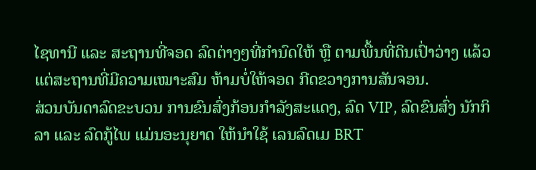ໄຊທານີ ແລະ ສະຖານທີ່ຈອດ ລົດຕ່າງໆທີ່ກຳນົດໃຫ້ ຫຼື ຕາມພື້ນທີ່ດິນເປົ່າວ່າງ ແລ້ວແຕ່ສະຖານທີ່ມີຄວາມເໝາະສົມ ຫ້າມບໍ່ໃຫ້ຈອດ ກີດຂວາງການສັນຈອນ.
ສ່ວນບັນດາລົດຂະບວນ ການຂົນສົ່ງກ້ອນກໍາລັງສະແດງ, ລົດ VIP, ລົດຂົນສົ່ງ ນັກກິລາ ແລະ ລົດກູ້ໄພ ແມ່ນອະນຸຍາດ ໃຫ້ນໍາໃຊ້ ເລນລົດເມ BRT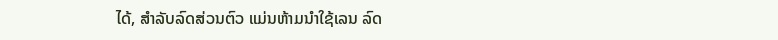ໄດ້, ສໍາລັບລົດສ່ວນຕົວ ແມ່ນຫ້າມນໍາໃຊ້ເລນ ລົດ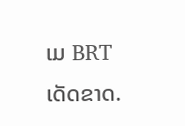ເມ BRT ເດັດຂາດ.